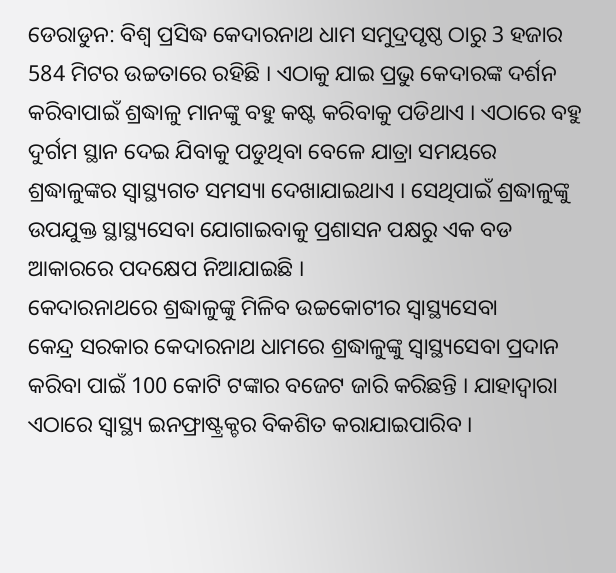ଡେରାଡୁନ: ବିଶ୍ବ ପ୍ରସିଦ୍ଧ କେଦାରନାଥ ଧାମ ସମୁଦ୍ରପୃଷ୍ଠ ଠାରୁ 3 ହଜାର 584 ମିଟର ଉଚ୍ଚତାରେ ରହିଛି । ଏଠାକୁ ଯାଇ ପ୍ରଭୁ କେଦାରଙ୍କ ଦର୍ଶନ କରିବାପାଇଁ ଶ୍ରଦ୍ଧାଳୁ ମାନଙ୍କୁ ବହୁ କଷ୍ଟ କରିବାକୁ ପଡିଥାଏ । ଏଠାରେ ବହୁ ଦୁର୍ଗମ ସ୍ଥାନ ଦେଇ ଯିବାକୁ ପଡୁଥିବା ବେଳେ ଯାତ୍ରା ସମୟରେ ଶ୍ରଦ୍ଧାଳୁଙ୍କର ସ୍ବାସ୍ଥ୍ୟଗତ ସମସ୍ୟା ଦେଖାଯାଇଥାଏ । ସେଥିପାଇଁ ଶ୍ରଦ୍ଧାଳୁଙ୍କୁ ଉପଯୁକ୍ତ ସ୍ଥାସ୍ଥ୍ୟସେବା ଯୋଗାଇବାକୁ ପ୍ରଶାସନ ପକ୍ଷରୁ ଏକ ବଡ ଆକାରରେ ପଦକ୍ଷେପ ନିଆଯାଇଛି ।
କେଦାରନାଥରେ ଶ୍ରଦ୍ଧାଳୁଙ୍କୁ ମିଳିବ ଉଚ୍ଚକୋଟୀର ସ୍ବାସ୍ଥ୍ୟସେବା
କେନ୍ଦ୍ର ସରକାର କେଦାରନାଥ ଧାମରେ ଶ୍ରଦ୍ଧାଳୁଙ୍କୁ ସ୍ବାସ୍ଥ୍ୟସେବା ପ୍ରଦାନ କରିବା ପାଇଁ 100 କୋଟି ଟଙ୍କାର ବଜେଟ ଜାରି କରିଛନ୍ତି । ଯାହାଦ୍ବାରା ଏଠାରେ ସ୍ବାସ୍ଥ୍ୟ ଇନଫ୍ରାଷ୍ଟ୍ରକ୍ଚର ବିକଶିତ କରାଯାଇପାରିବ ।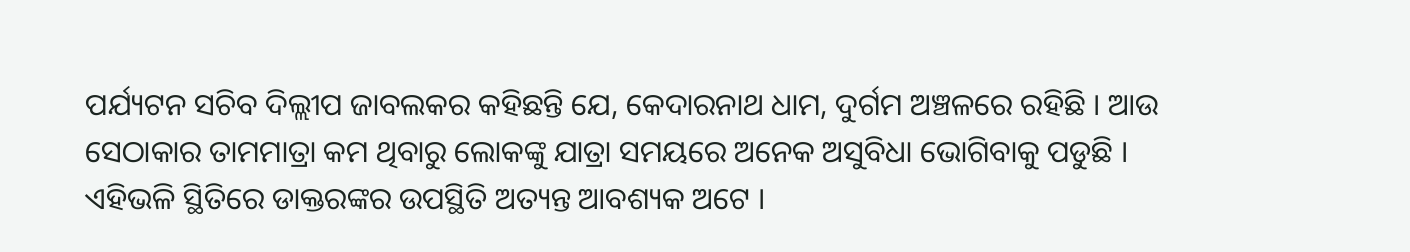ପର୍ଯ୍ୟଟନ ସଚିବ ଦିଲ୍ଲୀପ ଜାବଲକର କହିଛନ୍ତି ଯେ, କେଦାରନାଥ ଧାମ, ଦୁର୍ଗମ ଅଞ୍ଚଳରେ ରହିଛି । ଆଉ ସେଠାକାର ତାମମାତ୍ରା କମ ଥିବାରୁ ଲୋକଙ୍କୁ ଯାତ୍ରା ସମୟରେ ଅନେକ ଅସୁବିଧା ଭୋଗିବାକୁ ପଡୁଛି । ଏହିଭଳି ସ୍ଥିତିରେ ଡାକ୍ତରଙ୍କର ଉପସ୍ଥିତି ଅତ୍ୟନ୍ତ ଆବଶ୍ୟକ ଅଟେ ।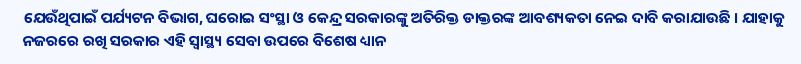ଯେଉଁଥିପାଇଁ ପର୍ଯ୍ୟଟନ ବିଭାଗ, ଘରୋଇ ସଂସ୍ଥା ଓ କେନ୍ଦ୍ର ସରକାରଙ୍କୁ ଅତିରିକ୍ତ ଡାକ୍ତରଙ୍କ ଆବଶ୍ୟକତା ନେଇ ଦାବି କରାଯାଉଛି । ଯାହାକୁ ନଜରରେ ରଖି ସରକାର ଏହି ସ୍ବାସ୍ଥ୍ୟ ସେବା ଉପରେ ବିଶେଷ ଧ୍ୟାନ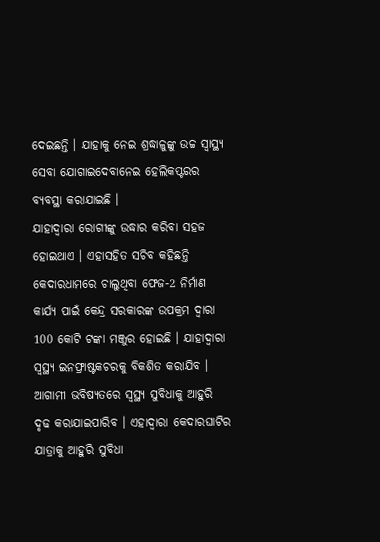ଦେଇଛନ୍ତି । ଯାହାକୁ ନେଇ ଶ୍ରଦ୍ଧାଳୁଙ୍କୁ ଉଚ୍ଚ ସ୍ବାସ୍ଥ୍ୟ ସେବା ଯୋଗାଇଦେବାନେଇ ହେଲିକପ୍ଟରର ବ୍ୟବସ୍ଥା କରାଯାଇଛି ।
ଯାହାଦ୍ବାରା ରୋଗୀଙ୍କୁ ଉଦ୍ଧାର କରିବା ସହଜ ହୋଇଥାଏ । ଏହାସହିତ ସଚିବ କହିଛନ୍ତି କେଦାରଧାମରେ ଚାଲୁଥିବା ଫେଜ-2 ନିର୍ମାଣ କାର୍ଯ୍ୟ ପାଇଁ କେନ୍ଦ୍ର ସରକାରଙ୍କ ଉପକ୍ରମ ଦ୍ବାରା 100 କୋଟି ଟଙ୍କା ମଞ୍ଜୁର ହୋଇଛି । ଯାହାଦ୍ବାରା ସ୍ବସ୍ଥ୍ୟ ଇନଫ୍ରାଷ୍ଟକଚରକୁ ବିକଶିତ କରାଯିବ । ଆଗାମୀ ଭବିଷ୍ୟତରେ ସ୍ବସ୍ଥ୍ୟ ସୁବିଧାକୁ ଆହୁରି ଦୃଢ କରାଯାଇପାରିବ । ଏହାଦ୍ବାରା କେଦାରଘାଟିର ଯାତ୍ରାକୁ ଆହୁରି ସୁବିଧା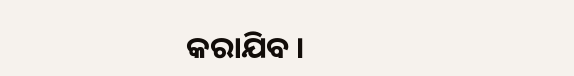କରାଯିବ ।